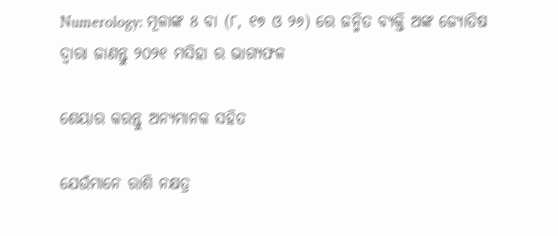Numerology: ମୂଳାଙ୍କ 8 ବା (୮, ୧୭ ଓ ୨୬) ରେ ଜନ୍ମିତ ବ୍ୟକ୍ତି ଅଙ୍କ ଜ୍ୟୋତିଷ ଦ୍ଵାରା ଜାଣନ୍ତୁ ୨୦୨୧ ମସିହା ର ଭାଗ୍ୟଫଳ

ଶେୟାର କରନ୍ତୁ ଅନ୍ୟମାନକ ସହିତ

ଯେଉଁମାନେ ରାଶି ନକ୍ଷତ୍ର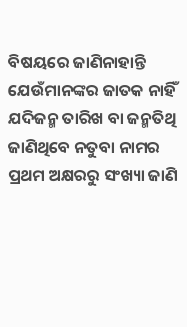ବିଷୟରେ ଜାଣିନାହାନ୍ତି ଯେଉଁମାନଙ୍କର ଜାତକ ନାହିଁ ଯଦିଜନ୍ମ ତାରିଖ ବା ଜନ୍ମତିଥି ଜାଣିଥିବେ ନତୁବା ନାମର ପ୍ରଥମ ଅକ୍ଷରରୁ ସଂଖ୍ୟା ଜାଣି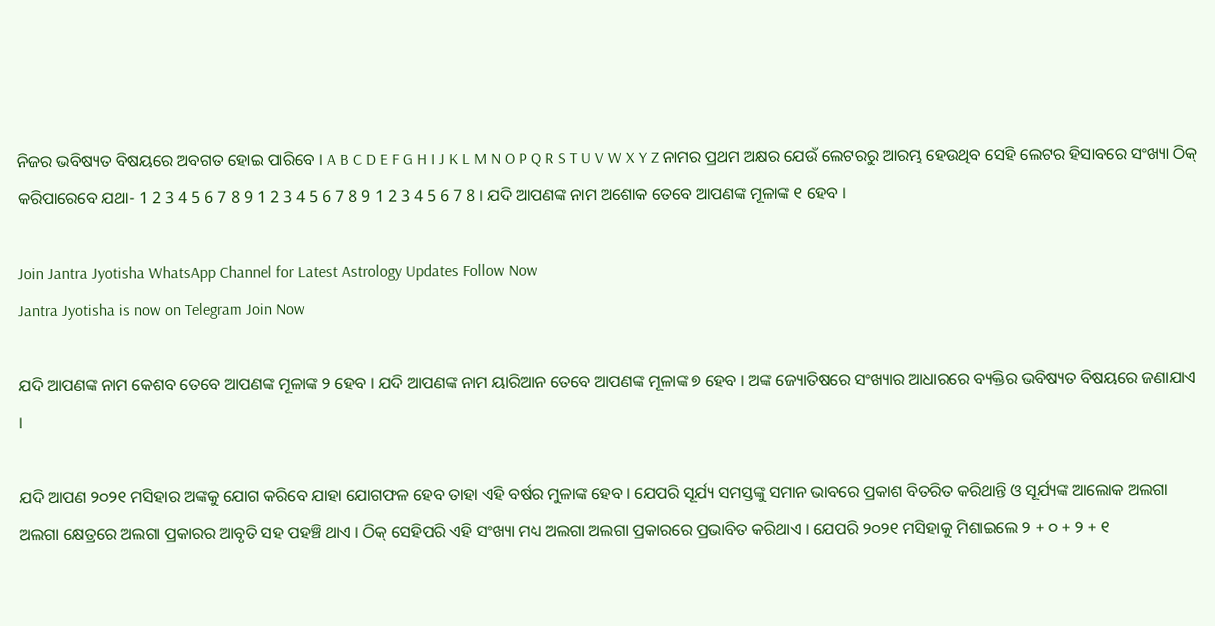ନିଜର ଭବିଷ୍ୟତ ବିଷୟରେ ଅବଗତ ହୋଇ ପାରିବେ । A B C D E F G H I J K L M N O P Q R S T U V W X Y Z ନାମର ପ୍ରଥମ ଅକ୍ଷର ଯେଉଁ ଲେଟରରୁ ଆରମ୍ଭ ହେଉଥିବ ସେହି ଲେଟର ହିସାବରେ ସଂଖ୍ୟା ଠିକ୍ କରିପାରେବେ ଯଥା- 1 2 3 4 5 6 7 8 9 1 2 3 4 5 6 7 8 9 1 2 3 4 5 6 7 8 । ଯଦି ଆପଣଙ୍କ ନାମ ଅଶୋକ ତେବେ ଆପଣଙ୍କ ମୂଳାଙ୍କ ୧ ହେବ ।

Join Jantra Jyotisha WhatsApp Channel for Latest Astrology Updates Follow Now
Jantra Jyotisha is now on Telegram Join Now

ଯଦି ଆପଣଙ୍କ ନାମ କେଶବ ତେବେ ଆପଣଙ୍କ ମୂଳାଙ୍କ ୨ ହେବ । ଯଦି ଆପଣଙ୍କ ନାମ ୟାରିଆନ ତେବେ ଆପଣଙ୍କ ମୂଳାଙ୍କ ୭ ହେବ । ଅଙ୍କ ଜ୍ୟୋତିଷରେ ସଂଖ୍ୟାର ଆଧାରରେ ବ୍ୟକ୍ତିର ଭବିଷ୍ୟତ ବିଷୟରେ ଜଣାଯାଏ ।

ଯଦି ଆପଣ ୨୦୨୧ ମସିହାର ଅଙ୍କକୁ ଯୋଗ କରିବେ ଯାହା ଯୋଗଫଳ ହେବ ତାହା ଏହି ବର୍ଷର ମୁଳାଙ୍କ ହେବ । ଯେପରି ସୂର୍ଯ୍ୟ ସମସ୍ତଙ୍କୁ ସମାନ ଭାବରେ ପ୍ରକାଶ ବିତରିତ କରିଥାନ୍ତି ଓ ସୂର୍ଯ୍ୟଙ୍କ ଆଲୋକ ଅଲଗା ଅଲଗା କ୍ଷେତ୍ରରେ ଅଲଗା ପ୍ରକାରର ଆବୃତି ସହ ପହଞ୍ଚି ଥାଏ । ଠିକ୍ ସେହିପରି ଏହି ସଂଖ୍ୟା ମଧ୍ୟ ଅଲଗା ଅଲଗା ପ୍ରକାରରେ ପ୍ରଭାବିତ କରିଥାଏ । ଯେପରି ୨୦୨୧ ମସିହାକୁ ମିଶାଇଲେ ୨ + ୦ + ୨ + ୧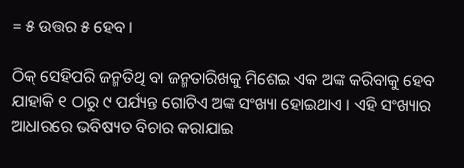= ୫ ଉତ୍ତର ୫ ହେବ ।

ଠିକ୍ ସେହିପରି ଜନ୍ମତିଥି ବା ଜନ୍ମତାରିଖକୁ ମିଶେଇ ଏକ ଅଙ୍କ କରିବାକୁ ହେବ ଯାହାକି ୧ ଠାରୁ ୯ ପର୍ଯ୍ୟନ୍ତ ଗୋଟିଏ ଅଙ୍କ ସଂଖ୍ୟା ହୋଇଥାଏ । ଏହି ସଂଖ୍ୟାର ଆଧାରରେ ଭବିଷ୍ୟତ ବିଚାର କରାଯାଇ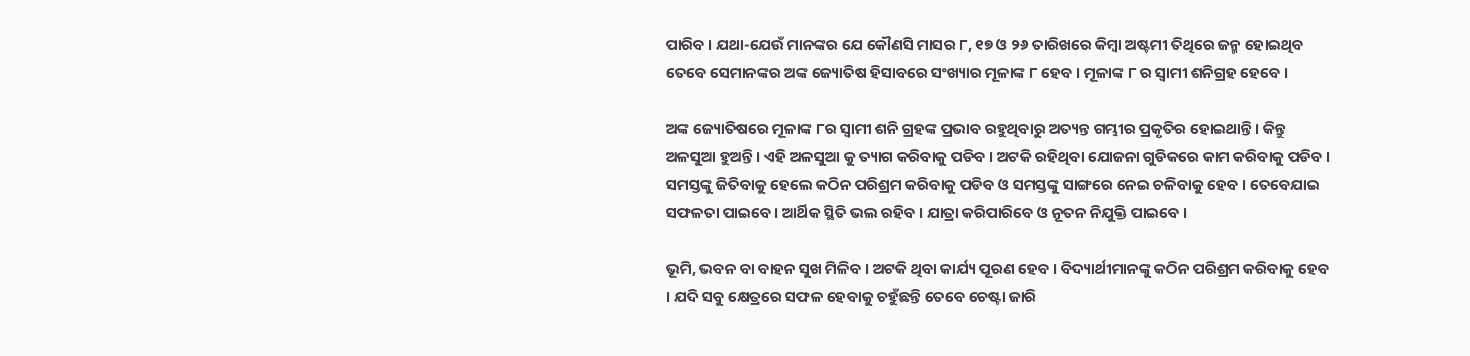ପାରିବ । ଯଥା-ଯେଉଁ ମାନଙ୍କର ଯେ କୌଣସି ମାସର ୮, ୧୭ ଓ ୨୬ ତାରିଖରେ କିମ୍ବା ଅଷ୍ଟମୀ ତିଥିରେ ଜନ୍ମ ହୋଇଥିବ ତେବେ ସେମାନଙ୍କର ଅଙ୍କ ଜ୍ୟୋତିଷ ହିସାବରେ ସଂଖ୍ୟାର ମୂଳାଙ୍କ ୮ ହେବ । ମୂଳାଙ୍କ ୮ ର ସ୍ଵାମୀ ଶନିଗ୍ରହ ହେବେ ।

ଅଙ୍କ ଜ୍ୟୋତିଷରେ ମୂଳାଙ୍କ ୮ର ସ୍ଵାମୀ ଶନି ଗ୍ରହଙ୍କ ପ୍ରଭାବ ରହୁଥିବାରୁ ଅତ୍ୟନ୍ତ ଗମ୍ଭୀର ପ୍ରକୃତିର ହୋଇଥାନ୍ତି । କିନ୍ତୁ ଅଳସୁଆ ହୁଅନ୍ତି । ଏହି ଅଳସୁଆ କୁ ତ୍ୟାଗ କରିବାକୁ ପଡିବ । ଅଟକି ରହିଥିବା ଯୋଜନା ଗୁଡିକରେ କାମ କରିବାକୁ ପଡିବ । ସମସ୍ତଙ୍କୁ ଜିତିବାକୁ ହେଲେ କଠିନ ପରିଶ୍ରମ କରିବାକୁ ପଡିବ ଓ ସମସ୍ତଙ୍କୁ ସାଙ୍ଗରେ ନେଇ ଚଳିବାକୁ ହେବ । ତେବେଯାଇ ସଫଳତା ପାଇବେ । ଆର୍ଥିକ ସ୍ଥିତି ଭଲ ରହିବ । ଯାତ୍ରା କରିପାରିବେ ଓ ନୂତନ ନିଯୁକ୍ତି ପାଇବେ ।

ଭୂମି, ଭବନ ବା ବାହନ ସୁଖ ମିଳିବ । ଅଟକି ଥିବା କାର୍ଯ୍ୟ ପୂରଣ ହେବ । ବିଦ୍ୟାର୍ଥୀମାନଙ୍କୁ କଠିନ ପରିଶ୍ରମ କରିବାକୁ ହେବ । ଯଦି ସବୁ କ୍ଷେତ୍ରରେ ସଫଳ ହେବାକୁ ଚହୁଁଛନ୍ତି ତେବେ ଚେଷ୍ଟା ଜାରି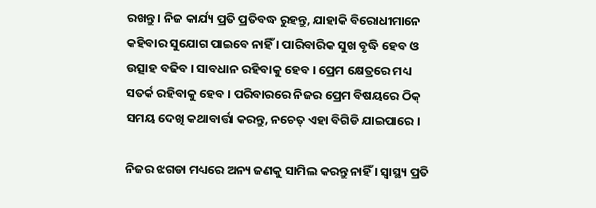ରଖନ୍ତୁ । ନିଜ କାର୍ଯ୍ୟ ପ୍ରତି ପ୍ରତିବଦ୍ଧ ରୁହନ୍ତୁ, ଯାହାକି ବିରୋଧୀମାନେ କହିବାର ସୁଯୋଗ ପାଇବେ ନାହିଁ । ପାରିବାରିକ ସୁଖ ବୃଦ୍ଧି ହେବ ଓ ଉତ୍ସାହ ବଢିବ । ସାବଧାନ ରହିବାକୁ ହେବ । ପ୍ରେମ କ୍ଷେତ୍ରରେ ମଧ୍ୟ ସତର୍କ ରହିବାକୁ ହେବ । ପରିବାରରେ ନିଜର ପ୍ରେମ ବିଷୟରେ ଠିକ୍ ସମୟ ଦେଖି କଥାବାର୍ତ୍ତା କରନ୍ତୁ, ନଚେତ୍ ଏହା ବିଗିଡି ଯାଇପାରେ ।

ନିଜର ଝଗଡା ମଧ୍ୟରେ ଅନ୍ୟ ଜଣକୁ ସାମିଲ କରନ୍ତୁ ନାହିଁ । ସ୍ୱାସ୍ଥ୍ୟ ପ୍ରତି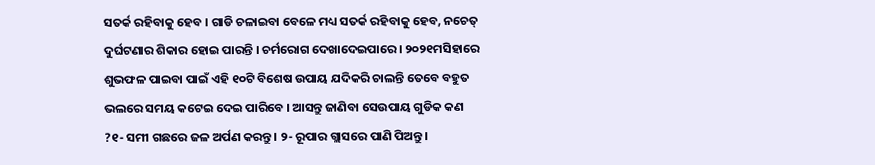ସତର୍କ ରହିବାକୁ ହେବ । ଗାଡି ଚଳାଇବା ବେଳେ ମଧ୍ୟ ସତର୍କ ରହିବାକୁ ହେବ, ନଚେତ୍ ଦୁର୍ଘଟଣାର ଶିକାର ହୋଇ ପାରନ୍ତି । ଚର୍ମରୋଗ ଦେଖାଦେଇପାରେ । ୨୦୨୧ମସିହାରେ ଶୁଭଫଳ ପାଇବା ପାଇଁ ଏହି ୧୦ଟି ବିଶେଷ ଉପାୟ ଯଦିକରି ଚାଲନ୍ତି ତେବେ ବହୁତ ଭଲରେ ସମୟ କଟେଇ ଦେଇ ପାରିବେ । ଆସନ୍ତୁ ଜାଣିବା ସେଉପାୟ ଗୁଡିକ କଣ ?୧- ସମୀ ଗଛରେ ଜଳ ଅର୍ପଣ କରନ୍ତୁ । ୨- ରୂପାର ଗ୍ଲାସରେ ପାଣି ପିଅନ୍ତୁ ।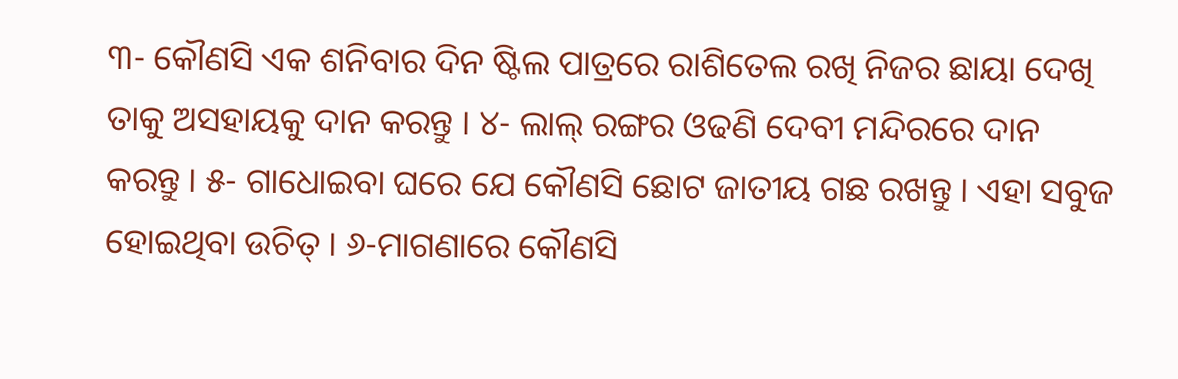୩- କୌଣସି ଏକ ଶନିବାର ଦିନ ଷ୍ଟିଲ ପାତ୍ରରେ ରାଶିତେଲ ରଖି ନିଜର ଛାୟା ଦେଖି ତାକୁ ଅସହାୟକୁ ଦାନ କରନ୍ତୁ । ୪- ଲାଲ୍ ରଙ୍ଗର ଓଢଣି ଦେବୀ ମନ୍ଦିରରେ ଦାନ କରନ୍ତୁ । ୫- ଗାଧୋଇବା ଘରେ ଯେ କୌଣସି ଛୋଟ ଜାତୀୟ ଗଛ ରଖନ୍ତୁ । ଏହା ସବୁଜ ହୋଇଥିବା ଉଚିତ୍ । ୬-ମାଗଣାରେ କୌଣସି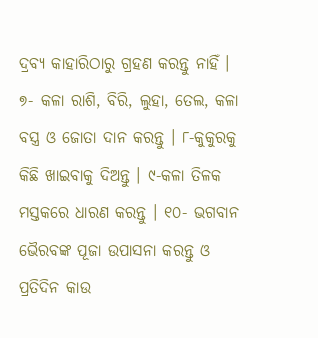ଦ୍ରବ୍ୟ କାହାରିଠାରୁ ଗ୍ରହଣ କରନ୍ତୁ ନାହିଁ । ୭- କଳା ରାଶି, ବିରି, ଲୁହା, ତେଲ, କଳା ବସ୍ତ୍ର ଓ ଜୋତା ଦାନ କରନ୍ତୁ । ୮-କୁକୁରକୁ କିଛି ଖାଇବାକୁ ଦିଅନ୍ତୁ । ୯-କଳା ତିଳକ ମସ୍ତକରେ ଧାରଣ କରନ୍ତୁ । ୧୦- ଭଗବାନ ଭୈରବଙ୍କ ପୂଜା ଉପାସନା କରନ୍ତୁ ଓ ପ୍ରତିଦିନ କାଉ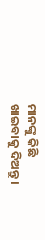ମାନଙ୍କୁ କିଛି ଖାଇବାକୁ ଦିଅନ୍ତୁ ।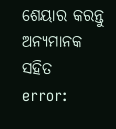ଶେୟାର କରନ୍ତୁ ଅନ୍ୟମାନକ ସହିତ
error: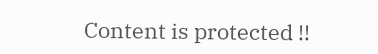Content is protected !!